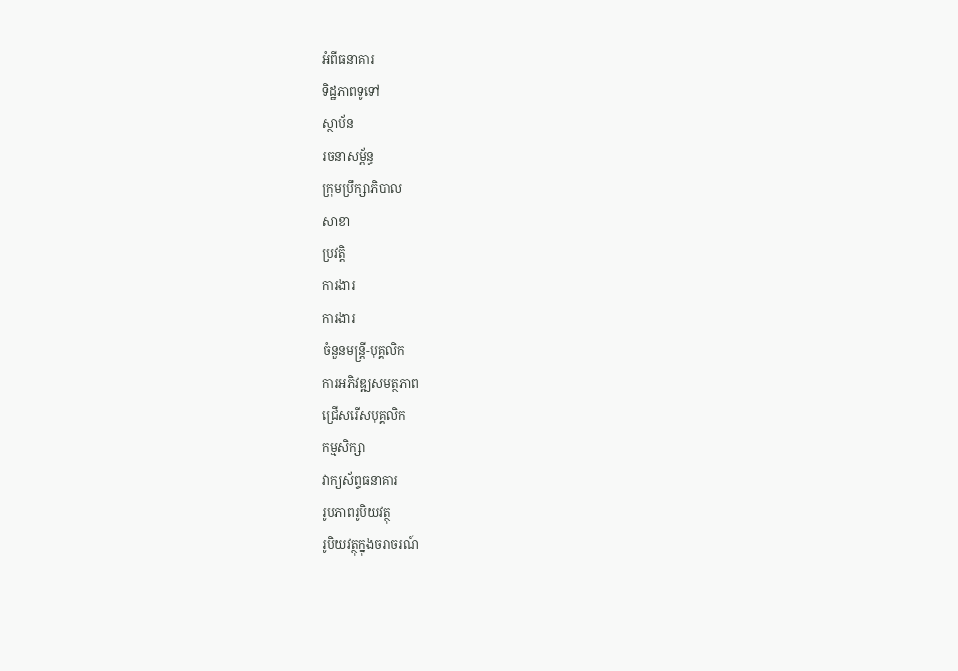អំពីធនាគារ
ទិដ្ឋភាពទូទៅ
ស្ថាប័ន
រចនាសម្ព័ន្ធ
ក្រុមប្រឹក្សាភិបាល
សាខា
ប្រវត្តិ
ការងារ
ការងារ
ចំនួនមន្ត្រី-បុគ្គលិក
ការអភិវឌ្ឍសមត្ថភាព
ជ្រើសរើសបុគ្គលិក
កម្មសិក្សា
វាក្យស័ព្ទធនាគារ
រូបភាពរូបិយវត្ថុ
រូបិយវត្ថុក្នុងចរាចរណ៍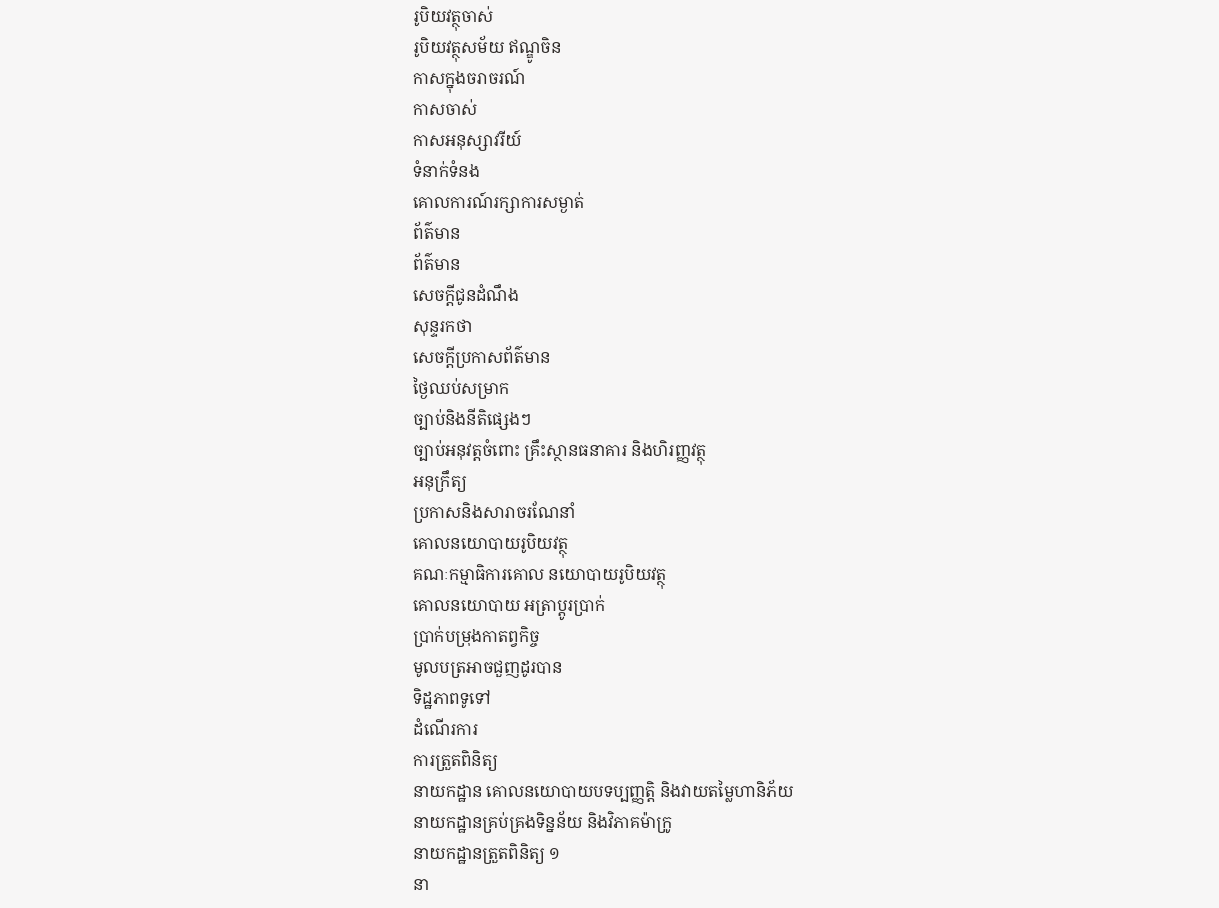រូបិយវត្ថុចាស់
រូបិយវត្ថុសម័យ ឥណ្ឌូចិន
កាសក្នុងចរាចរណ៍
កាសចាស់
កាសអនុស្សាវរីយ៍
ទំនាក់ទំនង
គោលការណ៍រក្សាការសម្ងាត់
ព័ត៌មាន
ព័ត៌មាន
សេចក្តីជូនដំណឹង
សុន្ទរកថា
សេចក្តីប្រកាសព័ត៌មាន
ថ្ងៃឈប់សម្រាក
ច្បាប់និងនីតិផ្សេងៗ
ច្បាប់អនុវត្តចំពោះ គ្រឹះស្ថានធនាគារ និងហិរញ្ញវត្ថុ
អនុក្រឹត្យ
ប្រកាសនិងសារាចរណែនាំ
គោលនយោបាយរូបិយវត្ថុ
គណៈកម្មាធិការគោល នយោបាយរូបិយវត្ថុ
គោលនយោបាយ អត្រាប្តូរប្រាក់
ប្រាក់បម្រុងកាតព្វកិច្ច
មូលបត្រអាចជួញដូរបាន
ទិដ្ឋភាពទូទៅ
ដំណើរការ
ការត្រួតពិនិត្យ
នាយកដ្ឋាន គោលនយោបាយបទប្បញ្ញត្តិ និងវាយតម្លៃហានិភ័យ
នាយកដ្ឋានគ្រប់គ្រងទិន្នន័យ និងវិភាគម៉ាក្រូ
នាយកដ្ឋានត្រួតពិនិត្យ ១
នា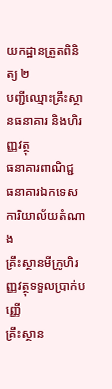យកដ្ឋានត្រួតពិនិត្យ ២
បញ្ជីឈ្មោះគ្រឹះស្ថានធនាគារ និងហិរញ្ញវត្ថុ
ធនាគារពាណិជ្ជ
ធនាគារឯកទេស
ការិយាល័យតំណាង
គ្រឹះស្ថានមីក្រូហិរញ្ញវត្ថុទទួលប្រាក់បញ្ញើ
គ្រឹះស្ថាន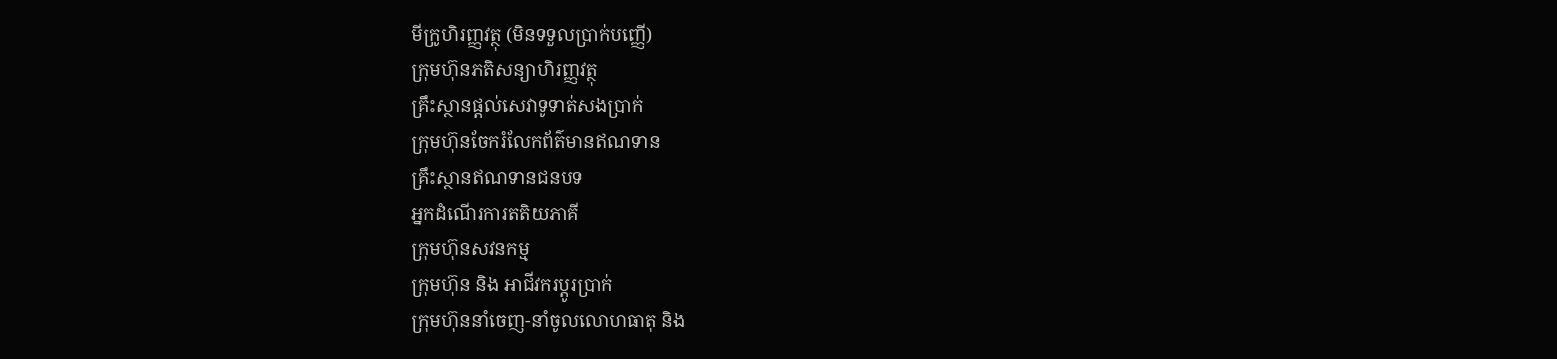មីក្រូហិរញ្ញវត្ថុ (មិនទទួលប្រាក់បញ្ញើ)
ក្រុមហ៊ុនភតិសន្យាហិរញ្ញវត្ថុ
គ្រឹះស្ថានផ្ដល់សេវាទូទាត់សងប្រាក់
ក្រុមហ៊ុនចែករំលែកព័ត៌មានឥណទាន
គ្រឹះស្ថានឥណទានជនបទ
អ្នកដំណើរការតតិយភាគី
ក្រុមហ៊ុនសវនកម្ម
ក្រុមហ៊ុន និង អាជីវករប្តូរប្រាក់
ក្រុមហ៊ុននាំចេញ-នាំចូលលោហធាតុ និង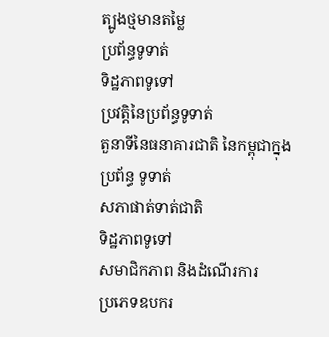ត្បូងថ្មមានតម្លៃ
ប្រព័ន្ធទូទាត់
ទិដ្ឋភាពទូទៅ
ប្រវត្តិនៃប្រព័ន្ធទូទាត់
តួនាទីនៃធនាគារជាតិ នៃកម្ពុជាក្នុងប្រព័ន្ធ ទូទាត់
សភាផាត់ទាត់ជាតិ
ទិដ្ឋភាពទូទៅ
សមាជិកភាព និងដំណើរការ
ប្រភេទឧបករ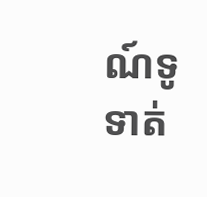ណ៍ទូទាត់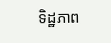ទិដ្ឋភាព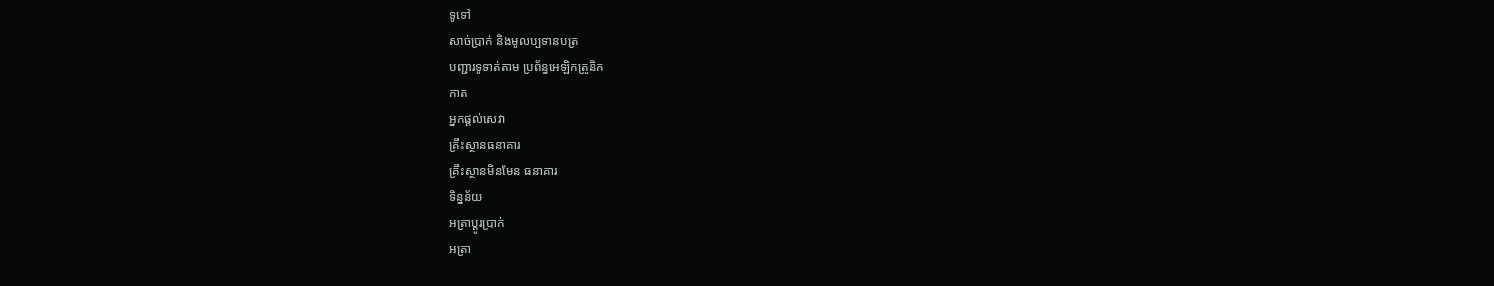ទូទៅ
សាច់ប្រាក់ និងមូលប្បទានបត្រ
បញ្ជារទូទាត់តាម ប្រព័ន្ធអេឡិកត្រូនិក
កាត
អ្នកផ្តល់សេវា
គ្រឹះស្ថានធនាគារ
គ្រឹះស្ថានមិនមែន ធនាគារ
ទិន្នន័យ
អត្រាប្តូរបា្រក់
អត្រា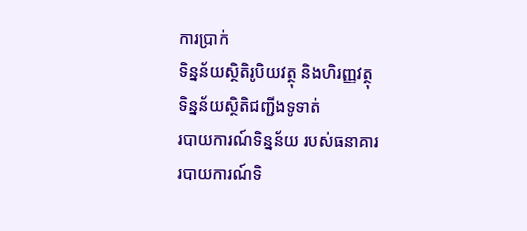ការប្រាក់
ទិន្នន័យស្ថិតិរូបិយវត្ថុ និងហិរញ្ញវត្ថុ
ទិន្នន័យស្ថិតិជញ្ជីងទូទាត់
របាយការណ៍ទិន្នន័យ របស់ធនាគារ
របាយការណ៍ទិ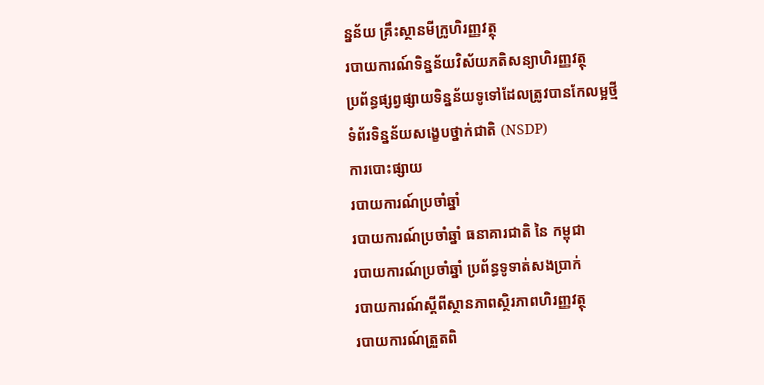ន្នន័យ គ្រឹះស្ថានមីក្រូហិរញ្ញវត្ថុ
របាយការណ៍ទិន្នន័យវិស័យភតិសន្យាហិរញ្ញវត្ថុ
ប្រព័ន្ធផ្សព្វផ្សាយទិន្នន័យទូទៅដែលត្រូវបានកែលម្អថ្មី
ទំព័រទិន្នន័យសង្ខេបថ្នាក់ជាតិ (NSDP)
ការបោះផ្សាយ
របាយការណ៍ប្រចាំឆ្នាំ
របាយការណ៍ប្រចាំឆ្នាំ ធនាគារជាតិ នៃ កម្ពុជា
របាយការណ៍ប្រចាំឆ្នាំ ប្រព័ន្ធទូទាត់សងប្រាក់
របាយការណ៍ស្តីពីស្ថានភាពស្ថិរភាពហិរញ្ញវត្ថុ
របាយការណ៍ត្រួតពិ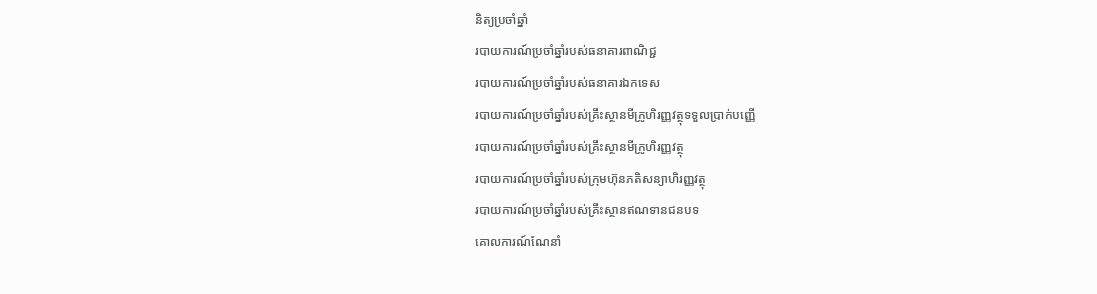និត្យប្រចាំឆ្នាំ
របាយការណ៍ប្រចាំឆ្នាំរបស់ធនាគារពាណិជ្ជ
របាយការណ៍ប្រចាំឆ្នាំរបស់ធនាគារឯកទេស
របាយការណ៍ប្រចាំឆ្នាំរបស់គ្រឹះស្ថានមីក្រូហិរញ្ញវត្ថុទទួលប្រាក់បញ្ញើ
របាយការណ៍ប្រចាំឆ្នាំរបស់គ្រឹះស្ថានមីក្រូហិរញ្ញវត្ថុ
របាយការណ៍ប្រចាំឆ្នាំរបស់ក្រុមហ៊ុនភតិសន្យាហិរញ្ញវត្ថុ
របាយការណ៍ប្រចាំឆ្នាំរបស់គ្រឹះស្ថានឥណទានជនបទ
គោលការណ៍ណែនាំ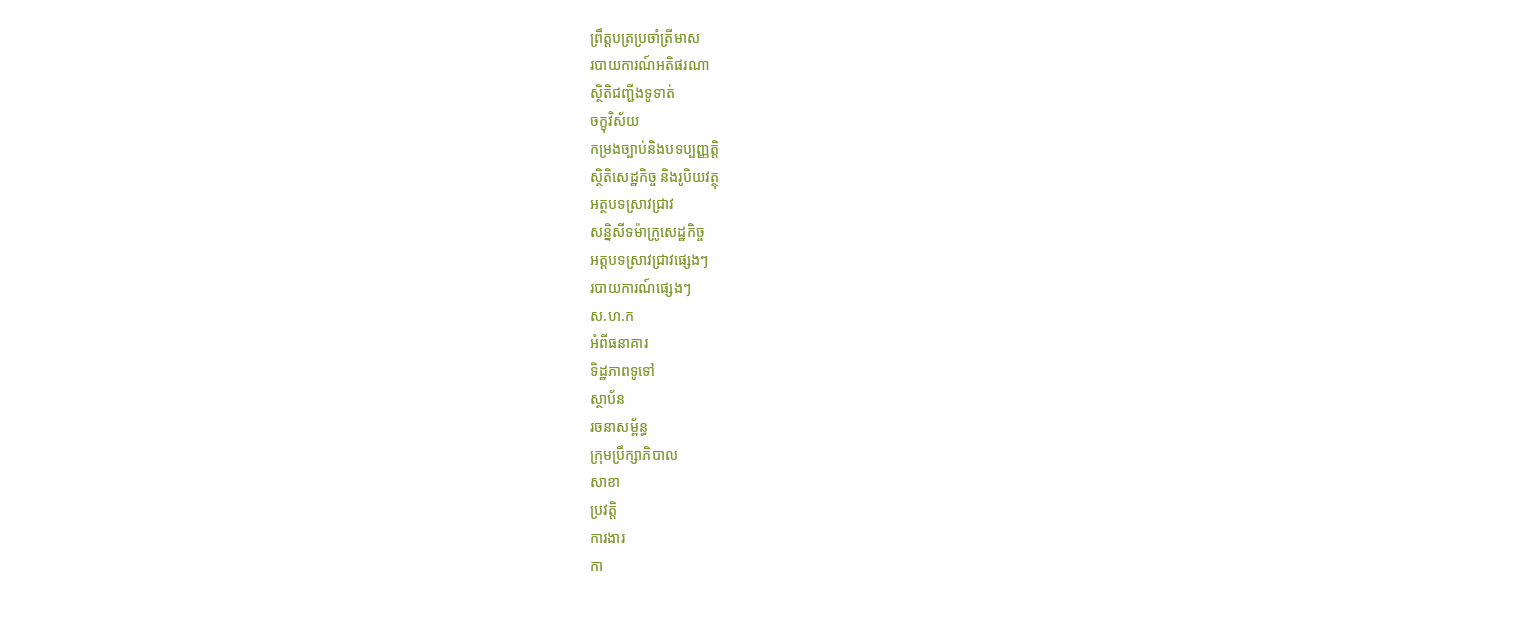ព្រឹត្តបត្រប្រចាំត្រីមាស
របាយការណ៍អតិផរណា
ស្ថិតិជញ្ជីងទូទាត់
ចក្ខុវិស័យ
កម្រងច្បាប់និងបទប្បញ្ញត្តិ
ស្ថិតិសេដ្ឋកិច្ច និងរូបិយវត្ថុ
អត្ថបទស្រាវជ្រាវ
សន្និសីទម៉ាក្រូសេដ្ឋកិច្ច
អត្តបទស្រាវជ្រាវផ្សេងៗ
របាយការណ៍ផ្សេងៗ
ស.ហ.ក
អំពីធនាគារ
ទិដ្ឋភាពទូទៅ
ស្ថាប័ន
រចនាសម្ព័ន្ធ
ក្រុមប្រឹក្សាភិបាល
សាខា
ប្រវត្តិ
ការងារ
កា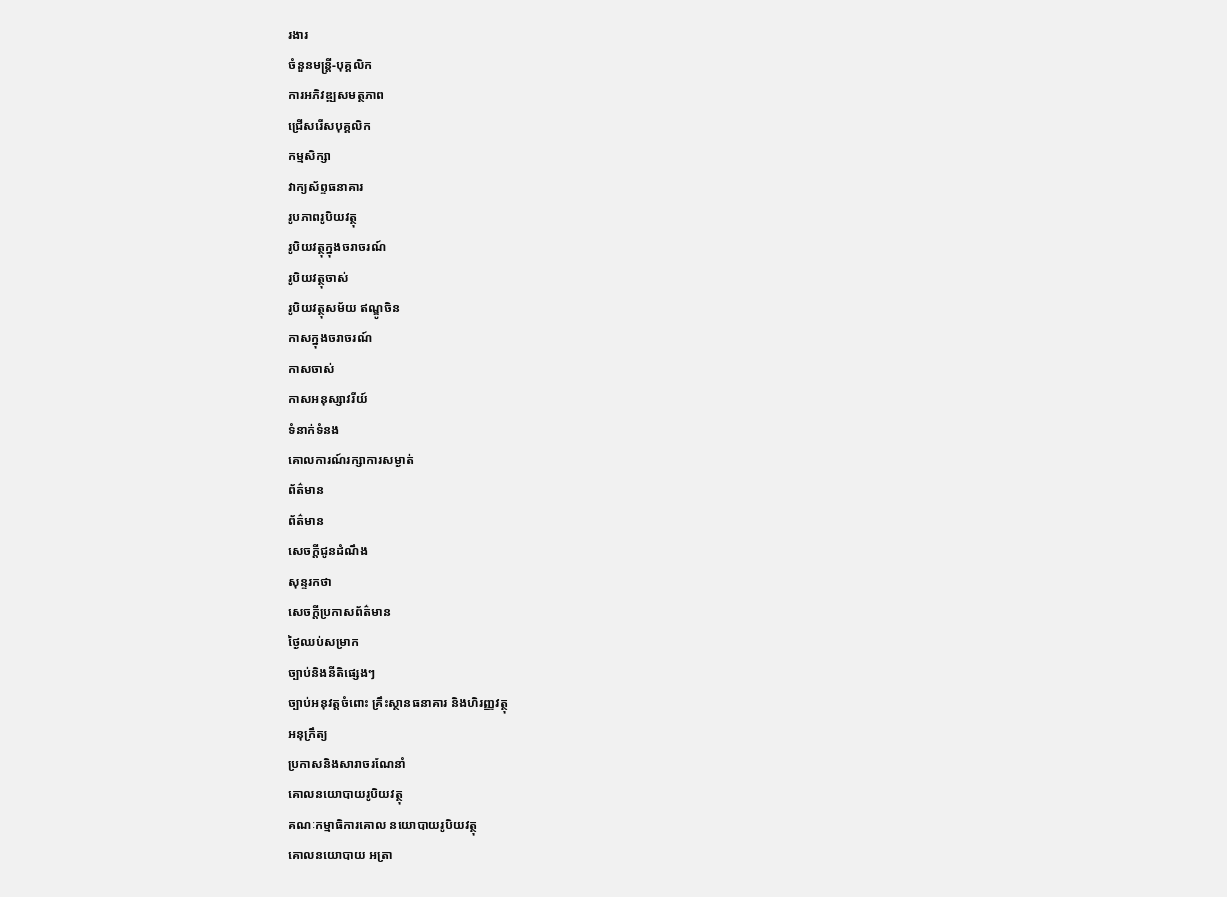រងារ
ចំនួនមន្ត្រី-បុគ្គលិក
ការអភិវឌ្ឍសមត្ថភាព
ជ្រើសរើសបុគ្គលិក
កម្មសិក្សា
វាក្យស័ព្ទធនាគារ
រូបភាពរូបិយវត្ថុ
រូបិយវត្ថុក្នុងចរាចរណ៍
រូបិយវត្ថុចាស់
រូបិយវត្ថុសម័យ ឥណ្ឌូចិន
កាសក្នុងចរាចរណ៍
កាសចាស់
កាសអនុស្សាវរីយ៍
ទំនាក់ទំនង
គោលការណ៍រក្សាការសម្ងាត់
ព័ត៌មាន
ព័ត៌មាន
សេចក្តីជូនដំណឹង
សុន្ទរកថា
សេចក្តីប្រកាសព័ត៌មាន
ថ្ងៃឈប់សម្រាក
ច្បាប់និងនីតិផ្សេងៗ
ច្បាប់អនុវត្តចំពោះ គ្រឹះស្ថានធនាគារ និងហិរញ្ញវត្ថុ
អនុក្រឹត្យ
ប្រកាសនិងសារាចរណែនាំ
គោលនយោបាយរូបិយវត្ថុ
គណៈកម្មាធិការគោល នយោបាយរូបិយវត្ថុ
គោលនយោបាយ អត្រា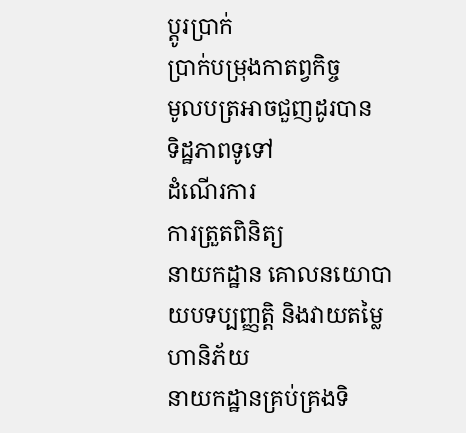ប្តូរប្រាក់
ប្រាក់បម្រុងកាតព្វកិច្ច
មូលបត្រអាចជួញដូរបាន
ទិដ្ឋភាពទូទៅ
ដំណើរការ
ការត្រួតពិនិត្យ
នាយកដ្ឋាន គោលនយោបាយបទប្បញ្ញត្តិ និងវាយតម្លៃហានិភ័យ
នាយកដ្ឋានគ្រប់គ្រងទិ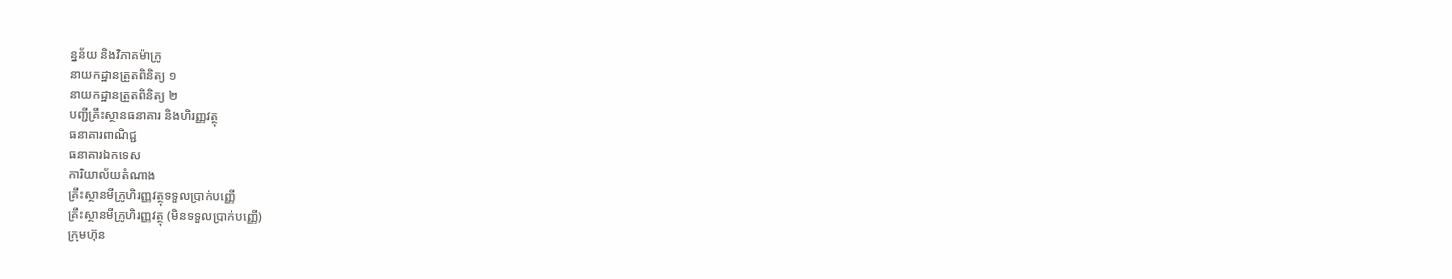ន្នន័យ និងវិភាគម៉ាក្រូ
នាយកដ្ឋានត្រួតពិនិត្យ ១
នាយកដ្ឋានត្រួតពិនិត្យ ២
បញ្ជីគ្រឹះស្ថានធនាគារ និងហិរញ្ញវត្ថុ
ធនាគារពាណិជ្ជ
ធនាគារឯកទេស
ការិយាល័យតំណាង
គ្រឹះស្ថានមីក្រូហិរញ្ញវត្ថុទទួលប្រាក់បញ្ញើ
គ្រឹះស្ថានមីក្រូហិរញ្ញវត្ថុ (មិនទទួលប្រាក់បញ្ញើ)
ក្រុមហ៊ុន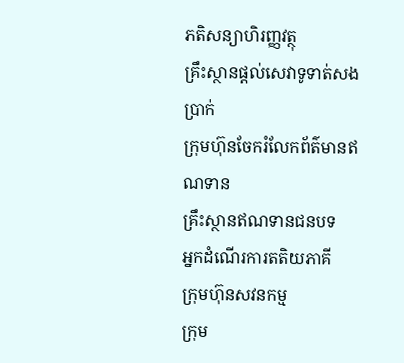ភតិសន្យាហិរញ្ញវត្ថុ
គ្រឹះស្ថានផ្ដល់សេវាទូទាត់សងប្រាក់
ក្រុមហ៊ុនចែករំលែកព័ត៌មានឥណទាន
គ្រឹះស្ថានឥណទានជនបទ
អ្នកដំណើរការតតិយភាគី
ក្រុមហ៊ុនសវនកម្ម
ក្រុម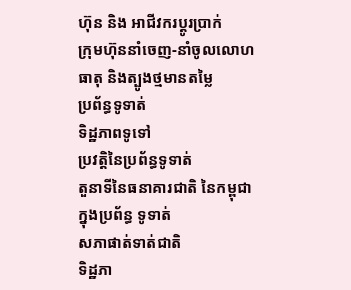ហ៊ុន និង អាជីវករប្តូរប្រាក់
ក្រុមហ៊ុននាំចេញ-នាំចូលលោហធាតុ និងត្បូងថ្មមានតម្លៃ
ប្រព័ន្ធទូទាត់
ទិដ្ឋភាពទូទៅ
ប្រវត្តិនៃប្រព័ន្ធទូទាត់
តួនាទីនៃធនាគារជាតិ នៃកម្ពុជាក្នុងប្រព័ន្ធ ទូទាត់
សភាផាត់ទាត់ជាតិ
ទិដ្ឋភា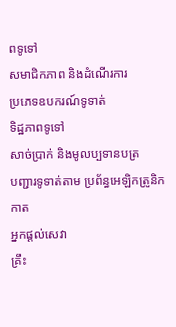ពទូទៅ
សមាជិកភាព និងដំណើរការ
ប្រភេទឧបករណ៍ទូទាត់
ទិដ្ឋភាពទូទៅ
សាច់ប្រាក់ និងមូលប្បទានបត្រ
បញ្ជារទូទាត់តាម ប្រព័ន្ធអេឡិកត្រូនិក
កាត
អ្នកផ្តល់សេវា
គ្រឹះ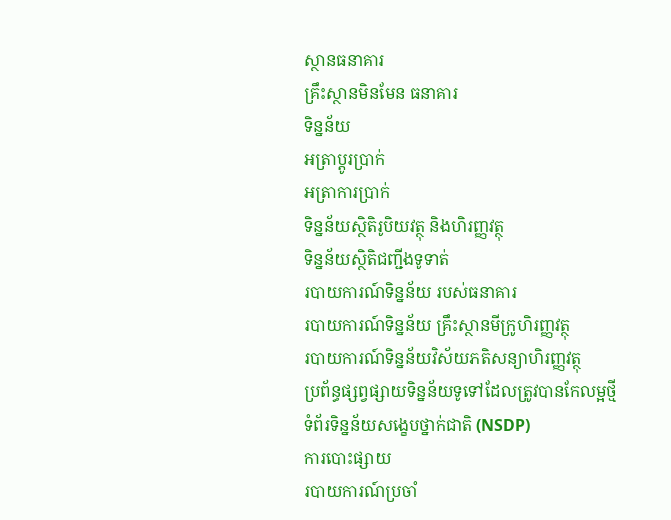ស្ថានធនាគារ
គ្រឹះស្ថានមិនមែន ធនាគារ
ទិន្នន័យ
អត្រាប្តូរបា្រក់
អត្រាការប្រាក់
ទិន្នន័យស្ថិតិរូបិយវត្ថុ និងហិរញ្ញវត្ថុ
ទិន្នន័យស្ថិតិជញ្ជីងទូទាត់
របាយការណ៍ទិន្នន័យ របស់ធនាគារ
របាយការណ៍ទិន្នន័យ គ្រឹះស្ថានមីក្រូហិរញ្ញវត្ថុ
របាយការណ៍ទិន្នន័យវិស័យភតិសន្យាហិរញ្ញវត្ថុ
ប្រព័ន្ធផ្សព្វផ្សាយទិន្នន័យទូទៅដែលត្រូវបានកែលម្អថ្មី
ទំព័រទិន្នន័យសង្ខេបថ្នាក់ជាតិ (NSDP)
ការបោះផ្សាយ
របាយការណ៍ប្រចាំ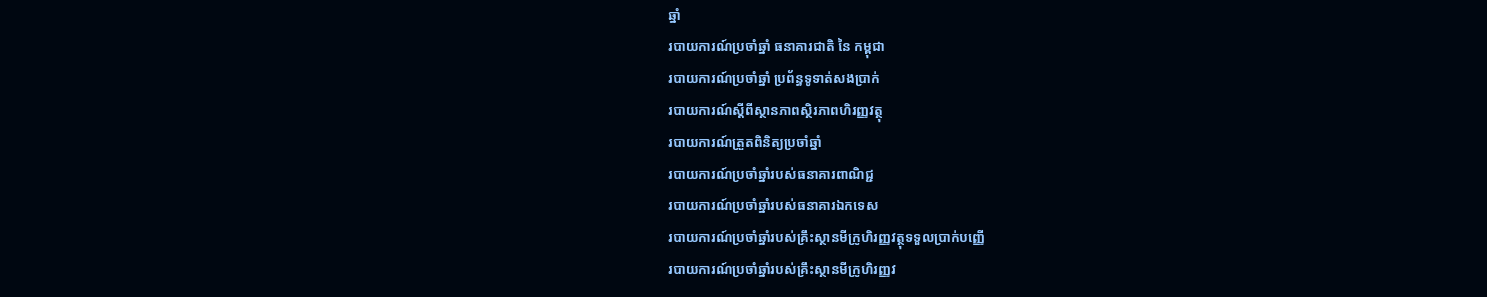ឆ្នាំ
របាយការណ៍ប្រចាំឆ្នាំ ធនាគារជាតិ នៃ កម្ពុជា
របាយការណ៍ប្រចាំឆ្នាំ ប្រព័ន្ធទូទាត់សងប្រាក់
របាយការណ៍ស្តីពីស្ថានភាពស្ថិរភាពហិរញ្ញវត្ថុ
របាយការណ៍ត្រួតពិនិត្យប្រចាំឆ្នាំ
របាយការណ៍ប្រចាំឆ្នាំរបស់ធនាគារពាណិជ្ជ
របាយការណ៍ប្រចាំឆ្នាំរបស់ធនាគារឯកទេស
របាយការណ៍ប្រចាំឆ្នាំរបស់គ្រឹះស្ថានមីក្រូហិរញ្ញវត្ថុទទួលប្រាក់បញ្ញើ
របាយការណ៍ប្រចាំឆ្នាំរបស់គ្រឹះស្ថានមីក្រូហិរញ្ញវ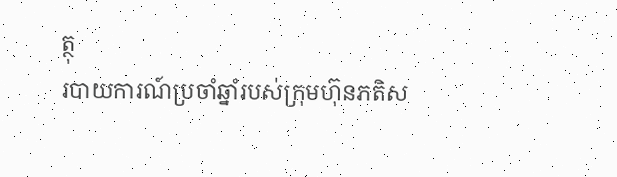ត្ថុ
របាយការណ៍ប្រចាំឆ្នាំរបស់ក្រុមហ៊ុនភតិស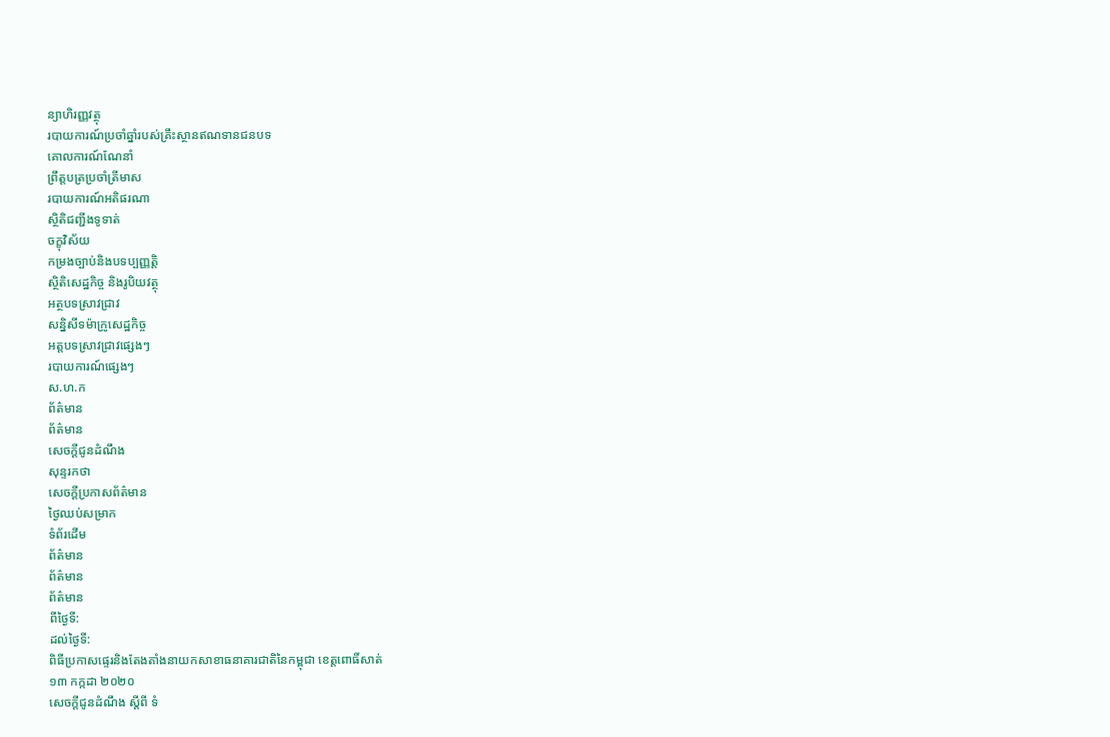ន្យាហិរញ្ញវត្ថុ
របាយការណ៍ប្រចាំឆ្នាំរបស់គ្រឹះស្ថានឥណទានជនបទ
គោលការណ៍ណែនាំ
ព្រឹត្តបត្រប្រចាំត្រីមាស
របាយការណ៍អតិផរណា
ស្ថិតិជញ្ជីងទូទាត់
ចក្ខុវិស័យ
កម្រងច្បាប់និងបទប្បញ្ញត្តិ
ស្ថិតិសេដ្ឋកិច្ច និងរូបិយវត្ថុ
អត្ថបទស្រាវជ្រាវ
សន្និសីទម៉ាក្រូសេដ្ឋកិច្ច
អត្តបទស្រាវជ្រាវផ្សេងៗ
របាយការណ៍ផ្សេងៗ
ស.ហ.ក
ព័ត៌មាន
ព័ត៌មាន
សេចក្តីជូនដំណឹង
សុន្ទរកថា
សេចក្តីប្រកាសព័ត៌មាន
ថ្ងៃឈប់សម្រាក
ទំព័រដើម
ព័ត៌មាន
ព័ត៌មាន
ព័ត៌មាន
ពីថ្ងៃទី:
ដល់ថ្ងៃទី:
ពិធីប្រកាសផ្ទេរនិងតែងតាំងនាយកសាខាធនាគារជាតិនៃកម្ពុជា ខេត្តពោធិ៍សាត់
១៣ កក្កដា ២០២០
សេចក្តីជូនដំណឹង ស្តីពី ទំ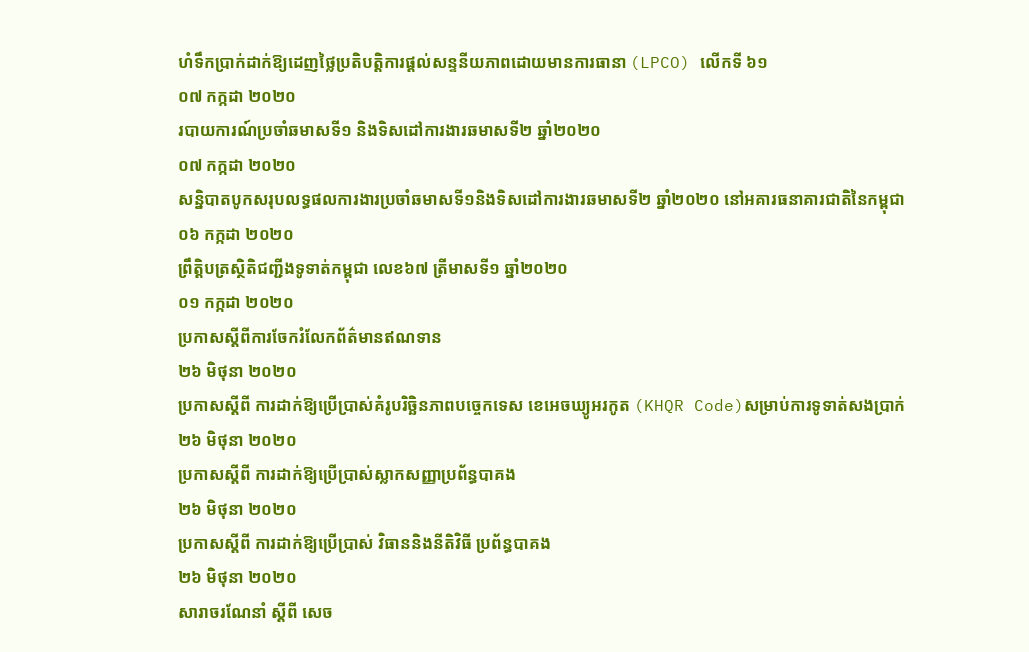ហំទឹកប្រាក់ដាក់ឱ្យដេញថ្លៃប្រតិបត្តិការផ្តល់សន្ទនីយភាពដោយមានការធានា (LPCO) លើកទី ៦១
០៧ កក្កដា ២០២០
របាយការណ៍ប្រចាំឆមាសទី១ និងទិសដៅការងារឆមាសទី២ ឆ្នាំ២០២០
០៧ កក្កដា ២០២០
សន្និបាតបូកសរុបលទ្ធផលការងារប្រចាំឆមាសទី១និងទិសដៅការងារឆមាសទី២ ឆ្នាំ២០២០ នៅអគារធនាគារជាតិនៃកម្ពុជា
០៦ កក្កដា ២០២០
ព្រឹត្តិបត្រស្ថិតិជញ្ជីងទូទាត់កម្ពុជា លេខ៦៧ ត្រីមាសទី១ ឆ្នាំ២០២០
០១ កក្កដា ២០២០
ប្រកាសស្តីពីការចែករំលែកព័ត៌មានឥណទាន
២៦ មិថុនា ២០២០
ប្រកាសស្តីពី ការដាក់ឱ្យប្រើប្រាស់គំរូបរិច្ឆិនភាពបច្ចេកទេស ខេអេចឃ្យូអរកូត (KHQR Code)សម្រាប់ការទូទាត់សងប្រាក់
២៦ មិថុនា ២០២០
ប្រកាសស្តីពី ការដាក់ឱ្យប្រើប្រាស់ស្លាកសញ្ញាប្រព័ន្ធបាគង
២៦ មិថុនា ២០២០
ប្រកាសស្តីពី ការដាក់ឱ្យប្រើប្រាស់ វិធាននិងនីតិវិធី ប្រព័ន្ធបាគង
២៦ មិថុនា ២០២០
សារាចរណែនាំ ស្តីពី សេច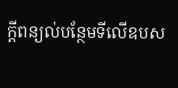ក្តីពន្យល់បន្ថែមទីលើឧបស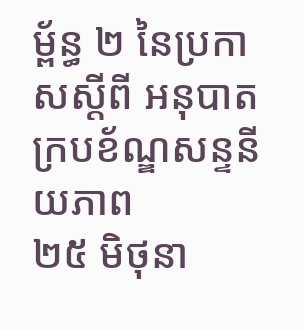ម្ព័ន្ធ ២ នៃប្រកាសស្តីពី អនុបាតក្របខ័ណ្ឌសន្ទនីយភាព
២៥ មិថុនា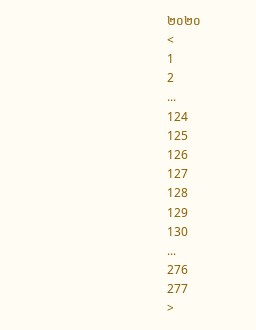២០២០
<
1
2
...
124
125
126
127
128
129
130
...
276
277
>